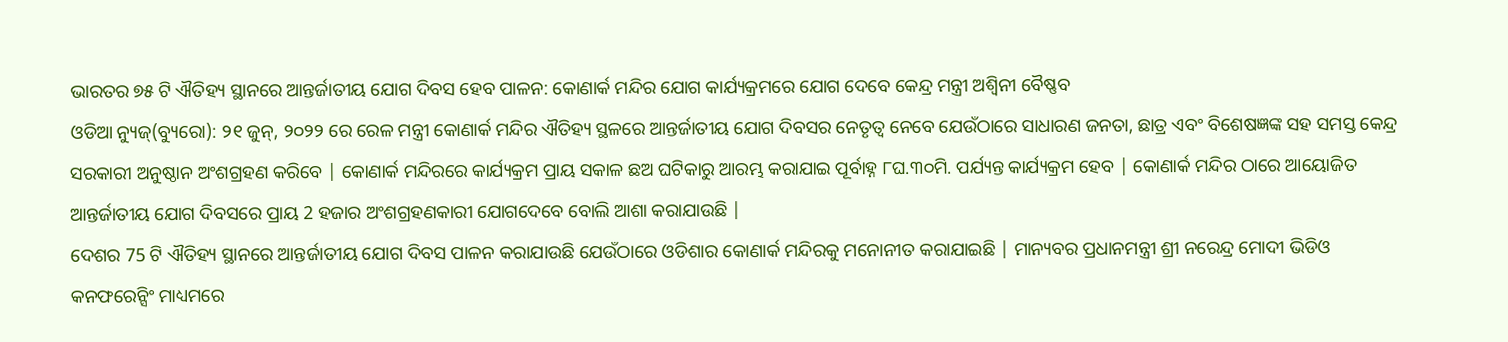ଭାରତର ୭୫ ଟି ଐତିହ୍ୟ ସ୍ଥାନରେ ଆନ୍ତର୍ଜାତୀୟ ଯୋଗ ଦିବସ ହେବ ପାଳନ: କୋଣାର୍କ ମନ୍ଦିର ଯୋଗ କାର୍ଯ୍ୟକ୍ରମରେ ଯୋଗ ଦେବେ କେନ୍ଦ୍ର ମନ୍ତ୍ରୀ ଅଶ୍ବିନୀ ବୈଷ୍ଣବ
ଓଡିଆ ନ୍ୟୁଜ୍(ବ୍ୟୁରୋ): ୨୧ ଜୁନ୍, ୨୦୨୨ ରେ ରେଳ ମନ୍ତ୍ରୀ କୋଣାର୍କ ମନ୍ଦିର ଐତିହ୍ୟ ସ୍ଥଳରେ ଆନ୍ତର୍ଜାତୀୟ ଯୋଗ ଦିବସର ନେତୃତ୍ୱ ନେବେ ଯେଉଁଠାରେ ସାଧାରଣ ଜନତା, ଛାତ୍ର ଏବଂ ବିଶେଷଜ୍ଞଙ୍କ ସହ ସମସ୍ତ କେନ୍ଦ୍ର ସରକାରୀ ଅନୁଷ୍ଠାନ ଅଂଶଗ୍ରହଣ କରିବେ | କୋଣାର୍କ ମନ୍ଦିରରେ କାର୍ଯ୍ୟକ୍ରମ ପ୍ରାୟ ସକାଳ ଛଅ ଘଟିକାରୁ ଆରମ୍ଭ କରାଯାଇ ପୂର୍ବାହ୍ନ ୮ଘ.୩୦ମି. ପର୍ଯ୍ୟନ୍ତ କାର୍ଯ୍ୟକ୍ରମ ହେବ | କୋଣାର୍କ ମନ୍ଦିର ଠାରେ ଆୟୋଜିତ ଆନ୍ତର୍ଜାତୀୟ ଯୋଗ ଦିବସରେ ପ୍ରାୟ 2 ହଜାର ଅଂଶଗ୍ରହଣକାରୀ ଯୋଗଦେବେ ବୋଲି ଆଶା କରାଯାଉଛି |
ଦେଶର 75 ଟି ଐତିହ୍ୟ ସ୍ଥାନରେ ଆନ୍ତର୍ଜାତୀୟ ଯୋଗ ଦିବସ ପାଳନ କରାଯାଉଛି ଯେଉଁଠାରେ ଓଡିଶାର କୋଣାର୍କ ମନ୍ଦିରକୁ ମନୋନୀତ କରାଯାଇଛି | ମାନ୍ୟବର ପ୍ରଧାନମନ୍ତ୍ରୀ ଶ୍ରୀ ନରେନ୍ଦ୍ର ମୋଦୀ ଭିଡିଓ କନଫରେନ୍ସିଂ ମାଧ୍ୟମରେ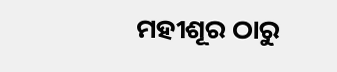ମହୀଶୂର ଠାରୁ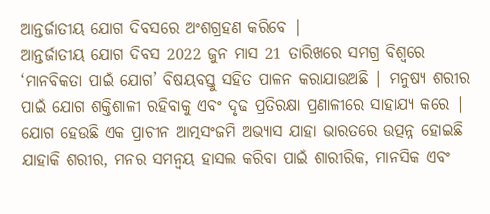ଆନ୍ତର୍ଜାତୀୟ ଯୋଗ ଦିବସରେ ଅଂଶଗ୍ରହଣ କରିବେ |
ଆନ୍ତର୍ଜାତୀୟ ଯୋଗ ଦିବସ 2022 ଜୁନ ମାସ 21 ତାରିଖରେ ସମଗ୍ର ବିଶ୍ୱରେ ‘ମାନବିକତା ପାଇଁ ଯୋଗ’ ବିଷୟବସ୍ତୁ ସହିତ ପାଳନ କରାଯାଉଅଛି | ମନୁଷ୍ୟ ଶରୀର ପାଇଁ ଯୋଗ ଶକ୍ତିଶାଳୀ ରହିବାକୁ ଏବଂ ଦୃଢ ପ୍ରତିରକ୍ଷା ପ୍ରଣାଳୀରେ ସାହାଯ୍ୟ କରେ | ଯୋଗ ହେଉଛି ଏକ ପ୍ରାଚୀନ ଆତ୍ମସଂଜମି ଅଭ୍ୟାସ ଯାହା ଭାରତରେ ଉତ୍ପନ୍ନ ହୋଇଛି ଯାହାକି ଶରୀର, ମନର ସମନ୍ୱୟ ହାସଲ କରିବା ପାଇଁ ଶାରୀରିକ, ମାନସିକ ଏବଂ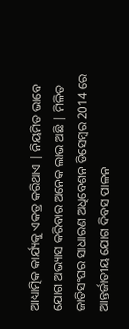ଆଧ୍ୟାତ୍ମିକ କାର୍ଯ୍ୟକୁ ଏକତ୍ର କରିଥାଏ | ନିୟମିତ ଭାବେ ଯୋଗ ଅଭ୍ୟାସ କରିବାର ଅନେକ ଲାଭ ଅଛି | ମିଳିତ ଜାତିସଂଘର ସାଧାରଣ ଅଧିବେଶନ ଡିସେମ୍ବର 2014 ରେ ଆନ୍ତର୍ଜାତୀୟ ଯୋଗ ଦିବସ ପାଳନ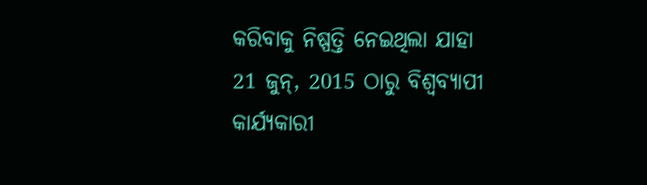କରିବାକୁ ନିଷ୍ପତ୍ତି ନେଇଥିଲା ଯାହା 21 ଜୁନ୍, 2015 ଠାରୁ ବିଶ୍ୱବ୍ୟାପୀ କାର୍ଯ୍ୟକାରୀ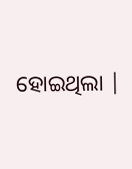ହୋଇଥିଲା |